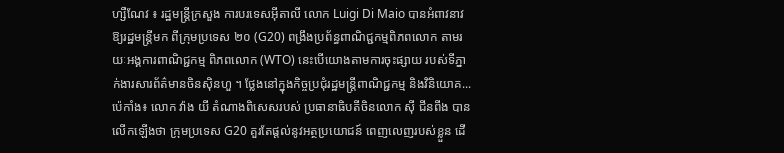ហ្សឺណែវ ៖ រដ្ឋមន្ត្រីក្រសួង ការបរទេសអ៊ីតាលី លោក Luigi Di Maio បានអំពាវនាវ ឱ្យរដ្ឋមន្ត្រីមក ពីក្រុមប្រទេស ២០ (G20) ពង្រឹងប្រព័ន្ធពាណិជ្ជកម្មពិភពលោក តាមរយៈអង្គការពាណិជ្ជកម្ម ពិភពលោក (WTO) នេះបើយោងតាមការចុះផ្សាយ របស់ទីភ្នាក់ងារសារព័ត៌មានចិនស៊ិនហួ ។ ថ្លែងនៅក្នុងកិច្ចប្រជុំរដ្ឋមន្ត្រីពាណិជ្ជកម្ម និងវិនិយោគ...
ប៉េកាំង៖ លោក វ៉ាង យី តំណាងពិសេសរបស់ ប្រធានាធិបតីចិនលោក ស៊ី ជីនពីង បានលើកឡើងថា ក្រុមប្រទេស G20 គួរតែផ្តល់នូវអត្ថប្រយោជន៍ ពេញលេញរបស់ខ្លួន ដើ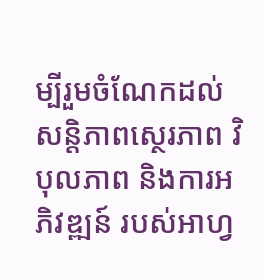ម្បីរួមចំណែកដល់សន្តិភាពស្ថេរភាព វិបុលភាព និងការអភិវឌ្ឍន៍ របស់អាហ្វ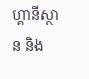ហ្គានីស្ថាន និង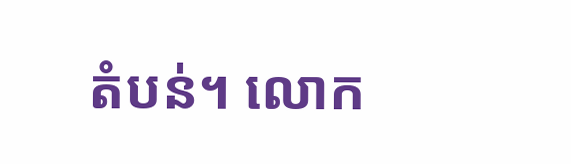តំបន់។ លោក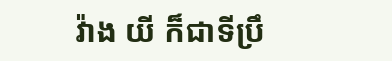វ៉ាង យី ក៏ជាទីប្រឹ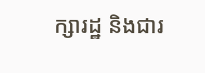ក្សារដ្ឋ និងជារ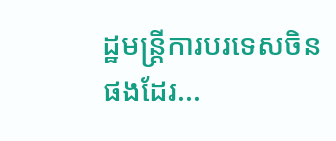ដ្ឋមន្រ្តីការបរទេសចិនផងដែរ...